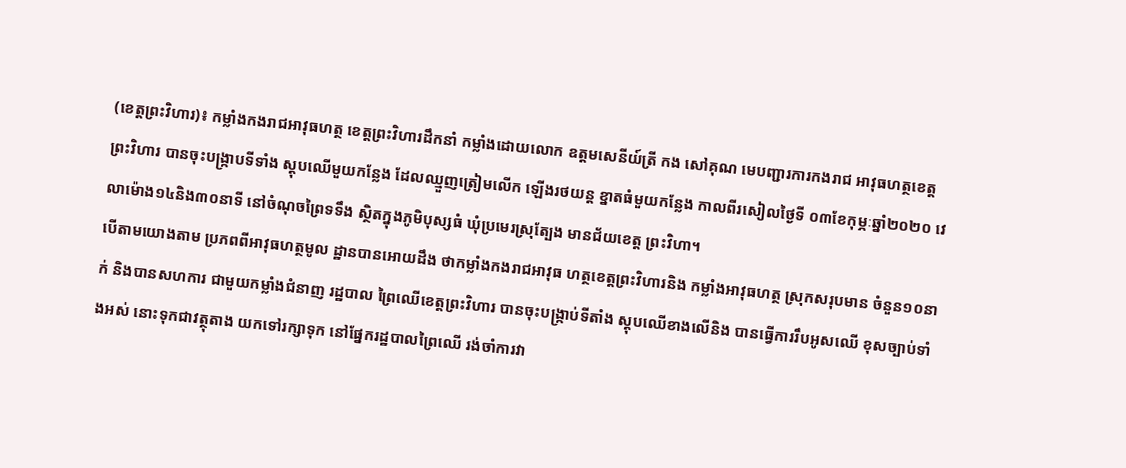(ខេត្តព្រះវិហារ)៖ កម្លាំងកងរាជអាវុធហត្ថ ខេត្តព្រះវិហារដឹកនាំ កម្លាំងដោយលោក ឧត្តមសេនីយ៍ត្រី កង សៅគុណ មេបញ្ជារការកងរាជ អាវុធហត្ថខេត្តព្រះវិហារ បានចុះបង្ក្រាបទីទាំង ស្តុបឈើមួយកន្លែង ដែលឈ្មួញត្រៀមលើក ឡើងរថយន្ត ខ្នាតធំមួយកន្លែង កាលពីរសៀលថ្ងៃទី ០៣ខែកុម្ភៈឆ្នាំ២០២០ វេលាម៉ោង១៤និង៣០នាទី នៅចំណុចព្រៃទទឹង ស្ថិតក្នុងភូមិបុស្សធំ ឃុំប្រមេរស្រុត្បែង មានជ័យខេត្ត ព្រះវិហា។
បើតាមយោងតាម ប្រភពពីអាវុធហត្ថមូល ដ្ឋានបានអោយដឹង ថាកម្លាំងកងរាជអាវុធ ហត្ថខេត្តព្រះវិហារនិង កម្លាំងអាវុធហត្ថ ស្រុកសរុបមាន ចំនួន១០នាក់ និងបានសហការ ជាមួយកម្លាំងជំនាញ រដ្ឋបាល ព្រៃឈើខេត្តព្រះវិហារ បានចុះបង្ក្រាប់ទីតាំង ស្តុបឈើខាងលើនិង បានធ្វើការរឹបអូសឈើ ខុសច្បាប់ទាំងអស់ នោះទុកជាវត្ថុតាង យកទៅរក្សាទុក នៅផ្នែករដ្ឋបាលព្រៃឈើ រង់ចាំការវា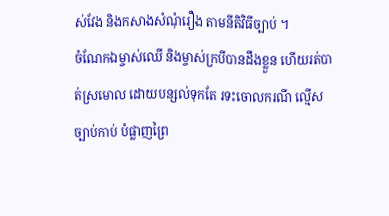ស់វែង និងកសាងសំណុំរឿង តាមនីតិវិធីច្បាប់ ។
ចំណែកឯម្ចាស់ឈើ និងម្ចាស់ក្របីបានដឹងខ្លួន ហើយរត់បាត់ស្រមោល ដោយបន្សល់ទុកតែ រទះចោលករណី ល្មើសច្បាប់កាប់ បំផ្លាញព្រៃ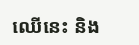ឈើនេះ និង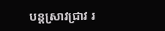បន្តស្រាវជ្រាវ រ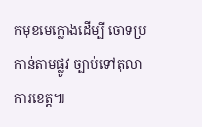កមុខមេក្លោងដើម្បី ចោទប្រកាន់តាមផ្លូវ ច្បាប់ទៅតុលា ការខេត្ត៕